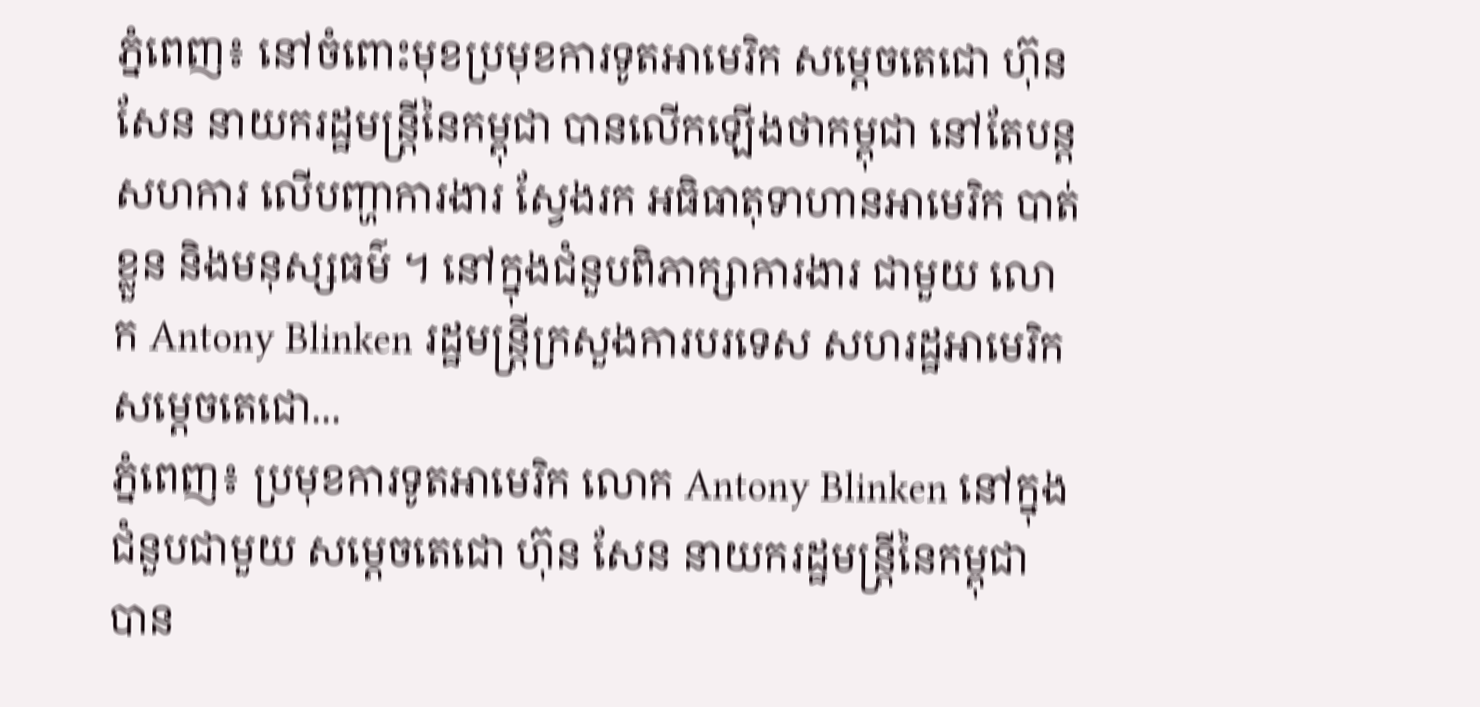ភ្នំពេញ៖ នៅចំពោះមុខប្រមុខការទូតអាមេរិក សម្ដេចតេជោ ហ៊ុន សែន នាយករដ្ឋមន្រ្តីនៃកម្ពុជា បានលើកឡើងថាកម្ពុជា នៅតែបន្តសហការ លើបញ្ហាការងារ ស្វែងរក អធិធាតុទាហានអាមេរិក បាត់ខ្លួន និងមនុស្សធម៌ ។ នៅក្នុងជំនួបពិភាក្សាការងារ ជាមួយ លោក Antony Blinken រដ្ឋមន្រ្តីក្រសួងការបរទេស សហរដ្ឋអាមេរិក សម្ដេចតេជោ...
ភ្នំពេញ៖ ប្រមុខការទូតអាមេរិក លោក Antony Blinken នៅក្នុងជំនួបជាមួយ សម្ដេចតេជោ ហ៊ុន សែន នាយករដ្ឋមន្រ្តីនៃកម្ពុជា បាន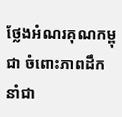ថ្លែងអំណរគុណកម្ពុជា ចំពោះភាពដឹកនាំជា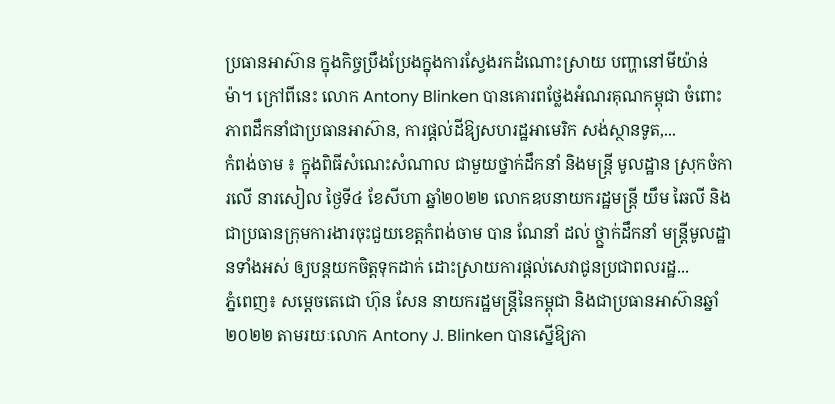ប្រធានអាស៊ាន ក្នុងកិច្ចប្រឹងប្រែងក្នុងការស្វែងរកដំណោះស្រាយ បញ្ហានៅមីយ៉ាន់ម៉ា។ ក្រៅពីនេះ លោក Antony Blinken បានគោរពថ្លែងអំណរគុណកម្ពុជា ចំពោះភាពដឹកនាំជាប្រធានអាស៊ាន, ការផ្ដល់ដីឱ្យសហរដ្ឋអាមេរិក សង់ស្ថានទូត,...
កំពង់ចាម ៖ ក្នុងពិធីសំណេះសំណាល ជាមួយថ្នាក់ដឹកនាំ និងមន្ត្រី មូលដ្ឋាន ស្រុកចំការលើ នារសៀល ថ្ងៃទី៤ ខែសីហា ឆ្នាំ២០២២ លោកឧបនាយករដ្ឋមន្ត្រី យឹម ឆៃលី និងជាប្រធានក្រុមការងារចុះជួយខេត្តកំពង់ចាម បាន ណែនាំ ដល់ ថ្ថ្នាក់ដឹកនាំ មន្ត្រីមូលដ្ឋានទាំងអស់ ឲ្យបន្តយកចិត្តទុកដាក់ ដោះស្រាយការផ្តល់សេវាជូនប្រជាពលរដ្ឋ...
ភ្នំពេញ៖ សម្ដេចតេជោ ហ៊ុន សែន នាយករដ្ឋមន្រ្តីនៃកម្ពុជា និងជាប្រធានអាស៊ានឆ្នាំ២០២២ តាមរយៈលោក Antony J. Blinken បានស្នើឱ្យភា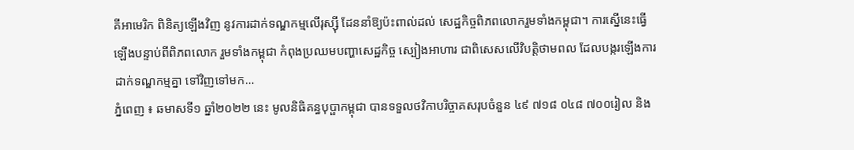គីអាមេរិក ពិនិត្យឡើងវិញ នូវការដាក់ទណ្ឌកម្មលើរុស្ស៊ី ដែននាំឱ្យប៉ះពាល់ដល់ សេដ្ឋកិច្ចពិភពលោករួមទាំងកម្ពុជា។ ការស្នើនេះធ្វើឡើងបន្ទាប់ពីពិភពលោក រួមទាំងកម្ពុជា កំពុងប្រឈមបញ្ហាសេដ្ឋកិច្ច ស្បៀងអាហារ ជាពិសេសលើវិបត្តិថាមពល ដែលបង្ករឡើងការដាក់ទណ្ឌកម្មគ្នា ទៅវិញទៅមក...
ភ្នំពេញ ៖ ឆមាសទី១ ឆ្នាំ២០២២ នេះ មូលនិធិគន្ធបុប្ផាកម្ពុជា បានទទួលថវិកាបរិច្ចាគសរុបចំនួន ៤៩ ៧១៨ ០៤៨ ៧០០រៀល និង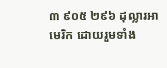៣ ៩០៥ ២៩៦ ដុល្លារអាមេរិក ដោយរួមទាំង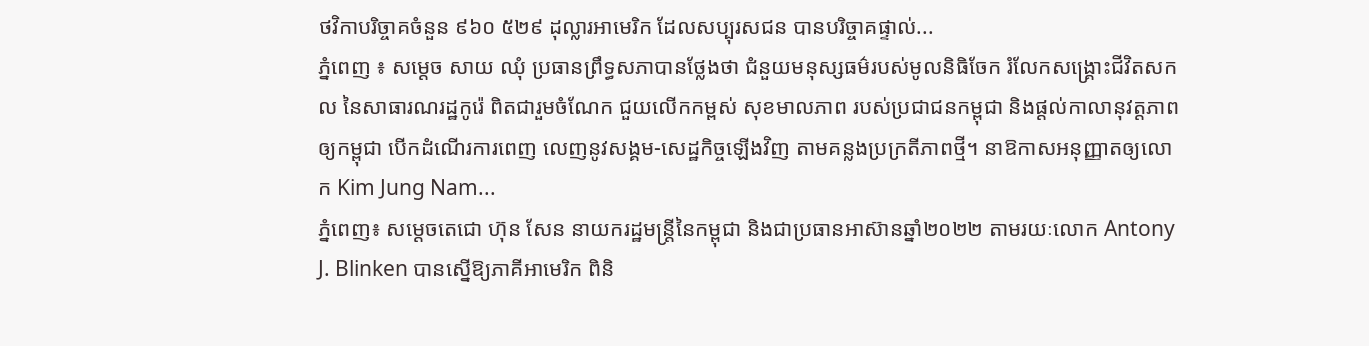ថវិកាបរិច្ចាគចំនួន ៩៦០ ៥២៩ ដុល្លារអាមេរិក ដែលសប្បុរសជន បានបរិច្ចាគផ្ទាល់...
ភ្នំពេញ ៖ សម្តេច សាយ ឈុំ ប្រធានព្រឹទ្ធសភាបានថ្លែងថា ជំនួយមនុស្សធម៌របស់មូលនិធិចែក រំលែកសង្រ្គោះជីវិតសកល នៃសាធារណរដ្ឋកូរ៉េ ពិតជារួមចំណែក ជួយលើកកម្ពស់ សុខមាលភាព របស់ប្រជាជនកម្ពុជា និងផ្តល់កាលានុវត្តភាព ឲ្យកម្ពុជា បើកដំណើរការពេញ លេញនូវសង្គម-សេដ្ឋកិច្ចឡើងវិញ តាមគន្លងប្រក្រតីភាពថ្មី។ នាឱកាសអនុញ្ញាតឲ្យលោក Kim Jung Nam...
ភ្នំពេញ៖ សម្ដេចតេជោ ហ៊ុន សែន នាយករដ្ឋមន្រ្តីនៃកម្ពុជា និងជាប្រធានអាស៊ានឆ្នាំ២០២២ តាមរយៈលោក Antony J. Blinken បានស្នើឱ្យភាគីអាមេរិក ពិនិ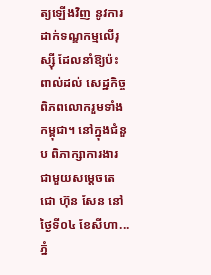ត្យឡើងវិញ នូវការដាក់ទណ្ឌកម្មលើរុស្ស៊ី ដែលនាំឱ្យប៉ះពាល់ដល់ សេដ្ឋកិច្ចពិភពលោករួមទាំងកម្ពុជា។ នៅក្នុងជំនួប ពិភាក្សាការងារ ជាមួយសម្ដេចតេជោ ហ៊ុន សែន នៅថ្ងៃទី០៤ ខែសីហា...
ភ្នំ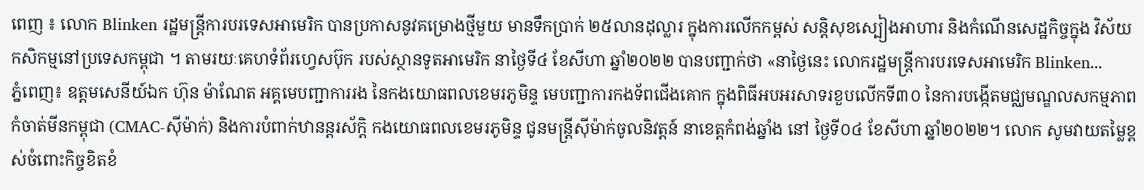ពេញ ៖ លោក Blinken រដ្ឋមន្ត្រីការបរទេសអាមេរិក បានប្រកាសនូវគម្រោងថ្មីមួយ មានទឹកប្រាក់ ២៥លានដុល្លារ ក្នុងការលើកកម្ពស់ សន្តិសុខស្បៀងអាហារ និងកំណើនសេដ្ឋកិច្ចក្នុង វិស័យកសិកម្មនៅប្រទេសកម្ពុជា ។ តាមរយៈគេហទំព័រហ្វេសប៊ុក របស់ស្ថានទូតអាមេរិក នាថ្ងៃទី៤ ខែសីហា ឆ្នាំ២០២២ បានបញ្ជាក់ថា «នាថ្ងៃនេះ លោករដ្ឋមន្ត្រីការបរទេសអាមេរិក Blinken...
ភ្នំពេញ៖ ឧត្តមសេនីយ៍ឯក ហ៊ុន ម៉ាណែត អគ្គមេបញ្ជាការរង នៃកងយោធពលខេមរភូមិន្ទ មេបញ្ជាការកងទ័ពជើងគោក ក្នុងពិធីអបអរសាទរខួបលើកទី៣០ នៃការបង្កើតមជ្ឈមណ្ឌលសកម្មភាពកំចាត់មីនកម្ពុជា (CMAC-ស៊ីម៉ាក់) និងការបំពាក់ឋានន្តរស័ក្តិ កងយោធពលខេមរភូមិន្ទ ជូនមន្ត្រីស៊ីម៉ាក់ចូលនិវត្តន៍ នាខេត្តកំពង់ឆ្នាំង នៅ ថ្ងៃទី០៤ ខែសីហា ឆ្នាំ២០២២។ លោក សូមវាយតម្លៃខ្ពស់ចំពោះកិច្ចខិតខំ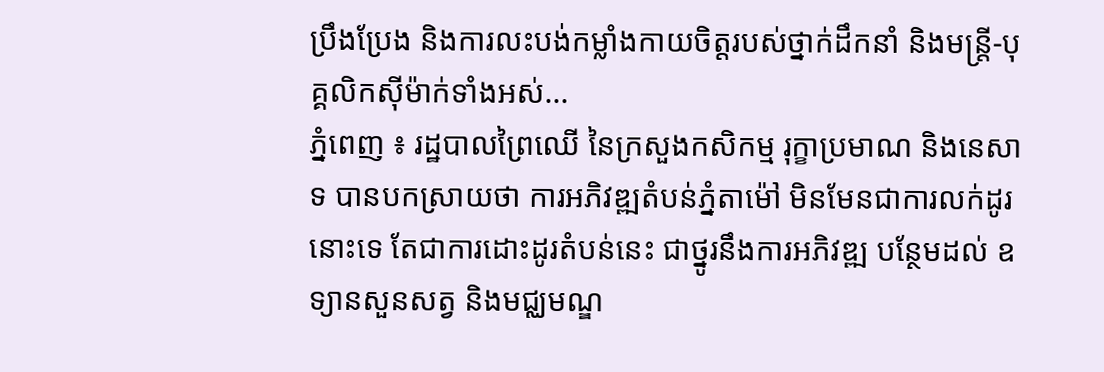ប្រឹងប្រែង និងការលះបង់កម្លាំងកាយចិត្តរបស់ថ្នាក់ដឹកនាំ និងមន្ត្រី-បុគ្គលិកស៊ីម៉ាក់ទាំងអស់...
ភ្នំពេញ ៖ រដ្ឋបាលព្រៃឈើ នៃក្រសួងកសិកម្ម រុក្ខាប្រមាណ និងនេសាទ បានបកស្រាយថា ការអភិវឌ្ឍតំបន់ភ្នំតាម៉ៅ មិនមែនជាការលក់ដូរនោះទេ តែជាការដោះដូរតំបន់នេះ ជាថ្នូរនឹងការអភិវឌ្ឍ បន្ថែមដល់ ឧទ្យានសួនសត្វ និងមជ្ឈមណ្ឌ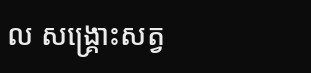ល សង្គ្រោះសត្វ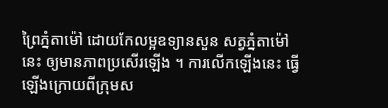ព្រៃភ្នំតាម៉ៅ ដោយកែលម្អឧទ្យានសួន សត្វភ្នំតាម៉ៅនេះ ឲ្យមានភាពប្រសើរឡើង ។ ការលើកឡើងនេះ ធ្វើឡើងក្រោយពីក្រុមស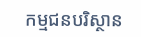កម្មជនបរិស្ថាន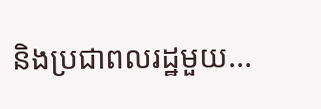និងប្រជាពលរដ្ឋមួយ...